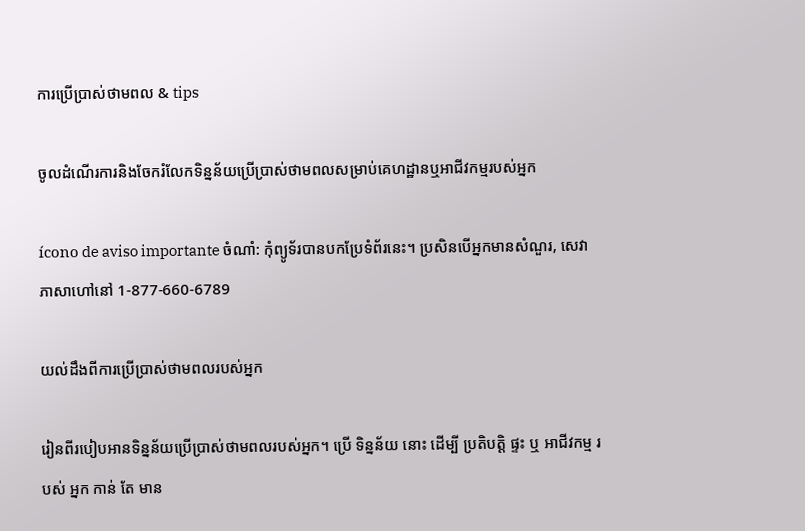ការប្រើប្រាស់ថាមពល & tips

ចូលដំណើរការនិងចែករំលែកទិន្នន័យប្រើប្រាស់ថាមពលសម្រាប់គេហដ្ឋានឬអាជីវកម្មរបស់អ្នក

ícono de aviso importante ចំណាំ: កុំព្យូទ័របានបកប្រែទំព័រនេះ។ ប្រសិនបើអ្នកមានសំណួរ, សេវាភាសាហៅនៅ 1-877-660-6789

យល់ដឹងពីការប្រើប្រាស់ថាមពលរបស់អ្នក

រៀនពីរបៀបអានទិន្នន័យប្រើប្រាស់ថាមពលរបស់អ្នក។ ប្រើ ទិន្នន័យ នោះ ដើម្បី ប្រតិបត្តិ ផ្ទះ ឬ អាជីវកម្ម របស់ អ្នក កាន់ តែ មាន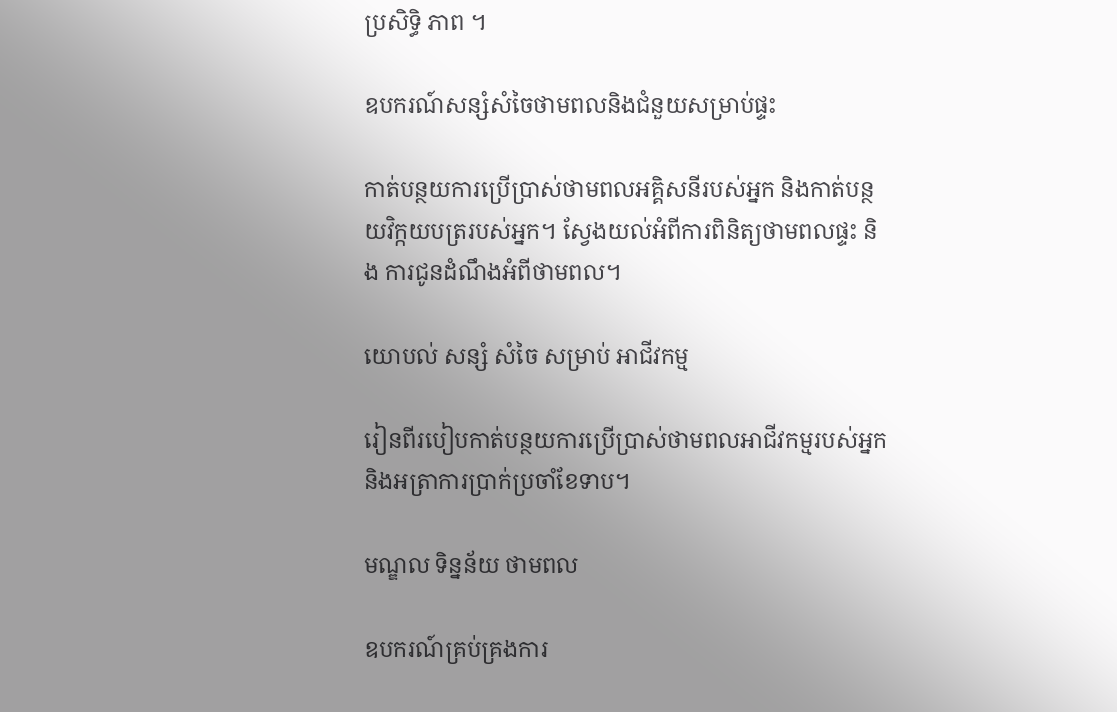ប្រសិទ្ធិ ភាព ។

ឧបករណ៍សន្សំសំចៃថាមពលនិងជំនួយសម្រាប់ផ្ទះ

កាត់បន្ថយការប្រើប្រាស់ថាមពលអគ្គិសនីរបស់អ្នក និងកាត់បន្ថយវិក្កយបត្ររបស់អ្នក។ ស្វែងយល់អំពីការពិនិត្យថាមពលផ្ទះ និង ការជូនដំណឹងអំពីថាមពល។

យោបល់ សន្សំ សំចៃ សម្រាប់ អាជីវកម្ម

រៀនពីរបៀបកាត់បន្ថយការប្រើប្រាស់ថាមពលអាជីវកម្មរបស់អ្នកនិងអត្រាការប្រាក់ប្រចាំខែទាប។

មណ្ឌល ទិន្នន័យ ថាមពល

ឧបករណ៍គ្រប់គ្រងការ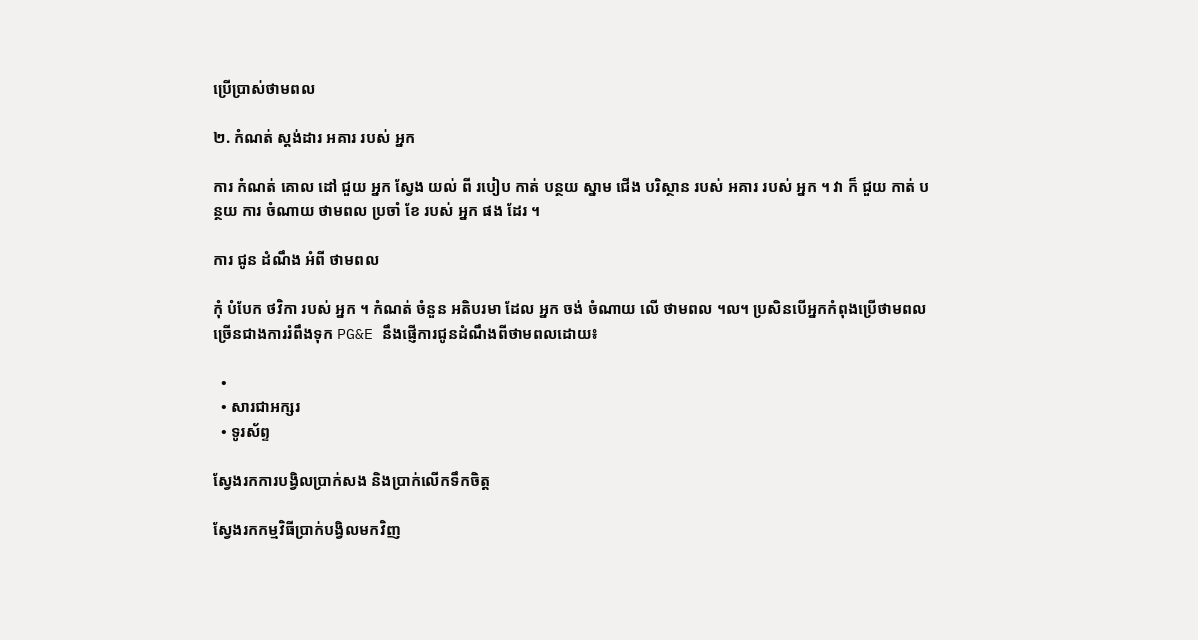ប្រើប្រាស់ថាមពល

២. កំណត់ ស្តង់ដារ អគារ របស់ អ្នក

ការ កំណត់ គោល ដៅ ជួយ អ្នក ស្វែង យល់ ពី របៀប កាត់ បន្ថយ ស្នាម ជើង បរិស្ថាន របស់ អគារ របស់ អ្នក ។ វា ក៏ ជួយ កាត់ បន្ថយ ការ ចំណាយ ថាមពល ប្រចាំ ខែ របស់ អ្នក ផង ដែរ ។

ការ ជូន ដំណឹង អំពី ថាមពល

កុំ បំបែក ថវិកា របស់ អ្នក ។ កំណត់ ចំនួន អតិបរមា ដែល អ្នក ចង់ ចំណាយ លើ ថាមពល ។ល។ ប្រសិនបើអ្នកកំពុងប្រើថាមពលច្រើនជាងការរំពឹងទុក PG&E នឹងផ្ញើការជូនដំណឹងពីថាមពលដោយ៖

  •
  • សារជាអក្សរ
  • ទូរស័ព្ទ

ស្វែងរកការបង្វិលប្រាក់សង និងប្រាក់លើកទឹកចិត្ត

ស្វែងរកកម្មវិធីប្រាក់បង្វិលមកវិញ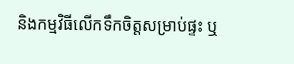និងកម្មវិធីលើកទឹកចិត្តសម្រាប់ផ្ទះ ឬ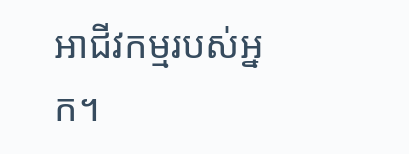អាជីវកម្មរបស់អ្នក។